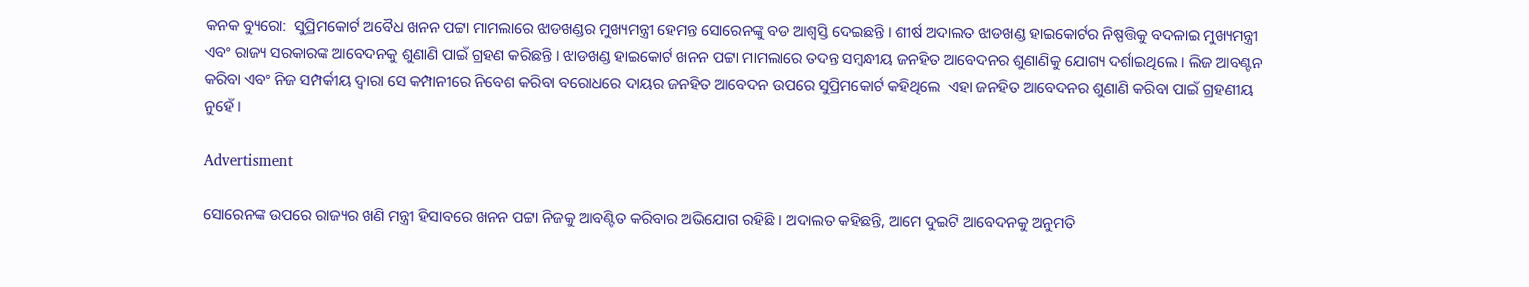କନକ ବ୍ୟୁରୋ:  ସୁପ୍ରିମକୋର୍ଟ ଅବୈଧ ଖନନ ପଟ୍ଟା ମାମଲାରେ ଝାଡଖଣ୍ଡର ମୁଖ୍ୟମନ୍ତ୍ରୀ ହେମନ୍ତ ସୋରେନଙ୍କୁ ବଡ ଆଶ୍ୱସ୍ତି ଦେଇଛନ୍ତି । ଶୀର୍ଷ ଅଦାଲତ ଝାଡଖଣ୍ଡ ହାଇକୋର୍ଟର ନିଷ୍ପତ୍ତିକୁ ବଦଳାଇ ମୁଖ୍ୟମନ୍ତ୍ରୀ ଏବଂ ରାଜ୍ୟ ସରକାରଙ୍କ ଆବେଦନକୁ ଶୁଣାଣି ପାଇଁ ଗ୍ରହଣ କରିଛନ୍ତି । ଝାଡଖଣ୍ଡ ହାଇକୋର୍ଟ ଖନନ ପଟ୍ଟା ମାମଲାରେ ତଦନ୍ତ ସମ୍ବନ୍ଧୀୟ ଜନହିତ ଆବେଦନର ଶୁଣାଣିକୁ ଯୋଗ୍ୟ ଦର୍ଶାଇଥିଲେ । ଲିଜ ଆବଣ୍ଟନ କରିବା ଏବଂ ନିଜ ସମ୍ପର୍କୀୟ ଦ୍ୱାରା ସେ କମ୍ପାନୀରେ ନିବେଶ କରିବା ବରୋଧରେ ଦାୟର ଜନହିତ ଆବେଦନ ଉପରେ ସୁପ୍ରିମକୋର୍ଟ କହିଥିଲେ  ଏହା ଜନହିତ ଆବେଦନର ଶୁଣାଣି କରିବା ପାଇଁ ଗ୍ରହଣୀୟ ନୁହେଁ ।

Advertisment

ସୋରେନଙ୍କ ଉପରେ ରାଜ୍ୟର ଖଣି ମନ୍ତ୍ରୀ ହିସାବରେ ଖନନ ପଟ୍ଟା ନିଜକୁ ଆବଣ୍ଟିତ କରିବାର ଅଭିଯୋଗ ରହିଛି । ଅଦାଲତ କହିଛନ୍ତି, ଆମେ ଦୁଇଟି ଆବେଦନକୁ ଅନୁମତି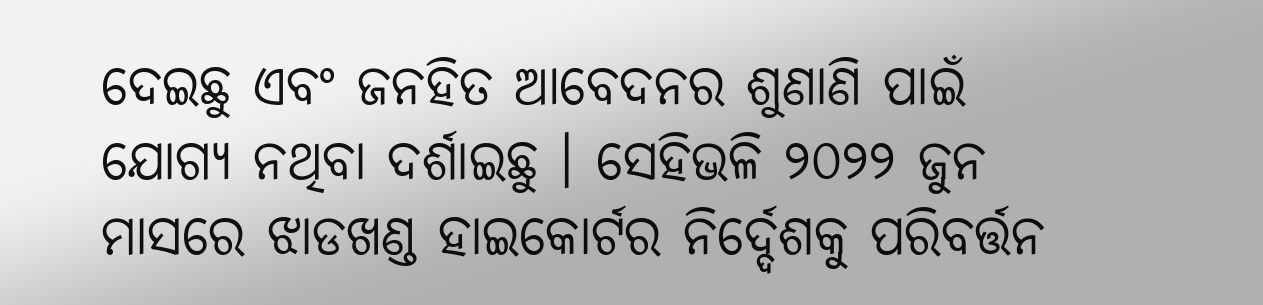ଦେଇଛୁ ଏବଂ ଜନହିତ ଆବେଦନର ଶୁଣାଣି ପାଇଁ ଯୋଗ୍ୟ ନଥିବା ଦର୍ଶାଇଛୁ । ସେହିଭଳି ୨୦୨୨ ଜୁନ ମାସରେ ଝାଡଖଣ୍ଡ ହାଇକୋର୍ଟର ନିର୍ଦ୍ଦେଶକୁ ପରିବର୍ତ୍ତନ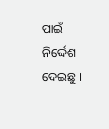ପାଇଁ ନିର୍ଦ୍ଦେଶ ଦେଇଛୁ ।